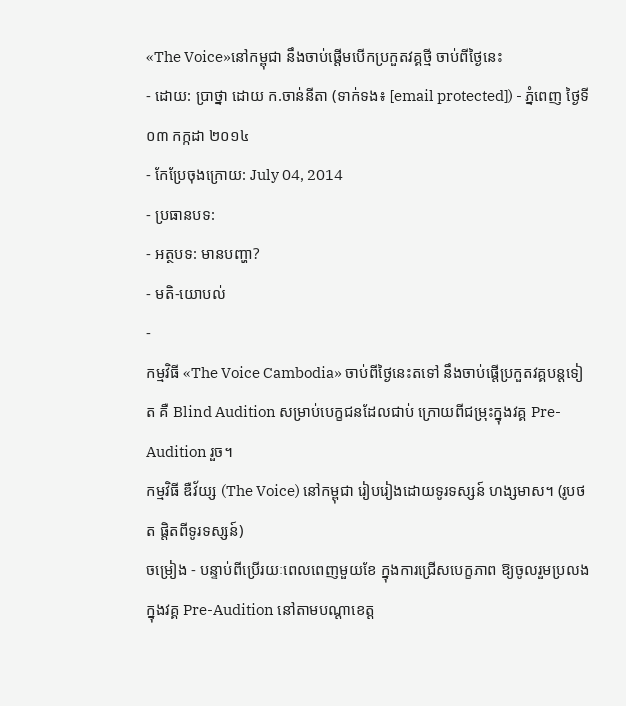«The Voice»នៅកម្ពុជា នឹងចាប់ផ្តើមបើកប្រកួតវគ្គថ្មី ចាប់ពីថ្ងៃនេះ
- ដោយ: ប្រាថ្នា ដោយ ក.ចាន់នីតា (ទាក់ទង៖ [email protected]) - ភ្នំពេញ ថ្ងៃទី០៣ កក្កដា ២០១៤
- កែប្រែចុងក្រោយ: July 04, 2014
- ប្រធានបទ:
- អត្ថបទ: មានបញ្ហា?
- មតិ-យោបល់
-
កម្មវិធី «The Voice Cambodia» ចាប់ពីថ្ងៃនេះតទៅ នឹងចាប់ផ្តើប្រកួតវគ្គបន្តទៀត គឺ Blind Audition សម្រាប់បេក្ខជនដែលជាប់ ក្រោយពីជម្រុះក្នុងវគ្គ Pre-Audition រួច។
កម្មវិធី ឌឺវ័យ្ស (The Voice) នៅកម្ពុជា រៀបរៀងដោយទូរទស្សន៍ ហង្សមាស។ (រូបថត ផ្តិតពីទូរទស្សន៍)
ចម្រៀង - បន្ទាប់ពីប្រើរយៈពេលពេញមួយខែ ក្នុងការជ្រើសបេក្ខភាព ឱ្យចូលរួមប្រលង ក្នុងវគ្គ Pre-Audition នៅតាមបណ្ដាខេត្ត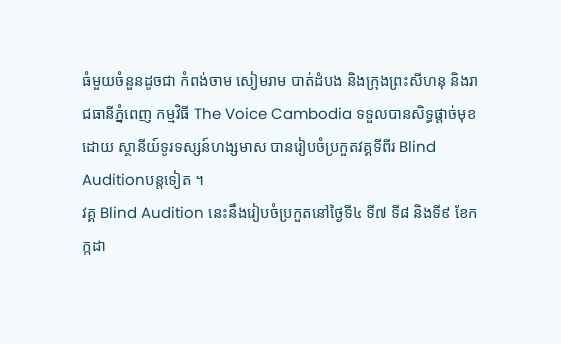ធំមួយចំនួនដូចជា កំពង់ចាម សៀមរាម បាត់ដំបង និងក្រុងព្រះសីហនុ និងរាជធានីភ្នំពេញ កម្មវិធី The Voice Cambodia ទទួលបានសិទ្ធផ្តាច់មុខដោយ ស្ថានីយ៍ទូរទស្សន៍ហង្សមាស បានរៀបចំប្រកួតវគ្គទីពីរ Blind Auditionបន្តទៀត ។
វគ្គ Blind Audition នេះនឹងរៀបចំប្រកួតនៅថ្ងៃទី៤ ទី៧ ទី៨ និងទី៩ ខែកក្កដា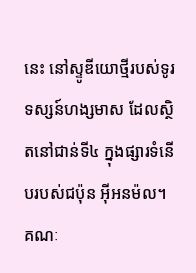នេះ នៅស្ទូឌីយោថ្មីរបស់ទូរទស្សន៍ហង្សមាស ដែលស្ថិតនៅជាន់ទី៤ ក្នុងផ្សារទំនើបរបស់ជប៉ុន អ៊ីអនម៉ល។
គណៈ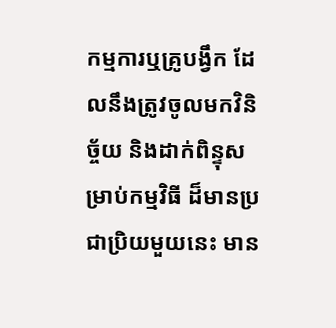កម្មការឬគ្រូបង្វឹក ដែលនឹងត្រូវចូលមកវិនិច្ច័យ និងដាក់ពិន្ទុសម្រាប់កម្មវិធី ដ៏មានប្រជាប្រិយមួយនេះ មាន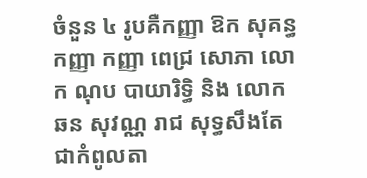ចំនួន ៤ រូបគឺកញ្ញា ឱក សុគន្ធកញ្ញា កញ្ញា ពេជ្រ សោភា លោក ណុប បាយារិទ្ធិ និង លោក ឆន សុវណ្ណ រាជ សុទ្ធសឹងតែជាកំពូលតា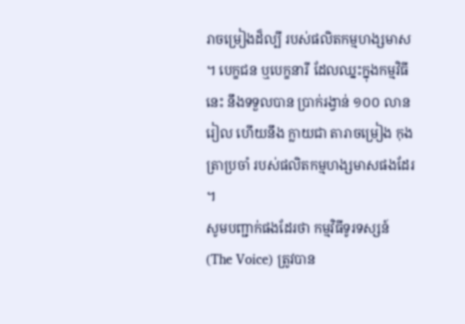រាចម្រៀងដ៏ល្បី របស់ផលិតកម្មហង្សមាស ។ បេក្ខជន ឬបេក្ខនារី ដែលឈ្នះក្នុងកម្មវិធីនេះ នឹងទទួលបាន ប្រាក់រង្វាន់ ១០០ លានរៀល ហើយនឹង ក្លាយជា តារាចម្រៀង កុងត្រាប្រចាំ របស់ផលិតកម្មហង្សមាសផងដែរ ។
សូមបញ្ជាក់ផងដែរថា កម្មវិធីទូរទស្សន៍ (The Voice) ត្រូវបាន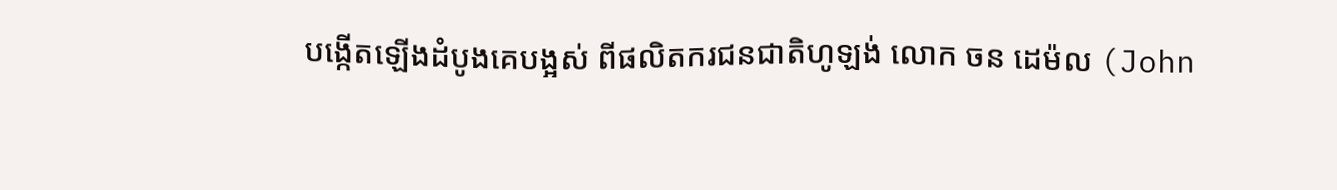បង្កើតឡើងដំបូងគេបង្អស់ ពីផលិតករជនជាតិហូឡង់ លោក ចន ដេម៉ល (John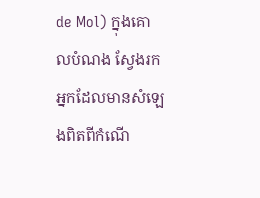de Mol) ក្នុងគោលបំណង ស្វែងរកអ្នកដែលមានសំឡេងពិតពីកំណើ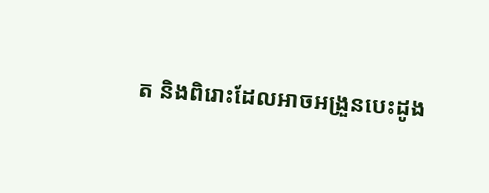ត និងពិរោះដែលអាចអង្រួនបេះដូង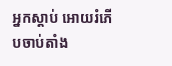អ្នកស្តាប់ អោយរំភើបចាប់តាំង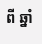ពី ឆ្នាំ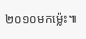២០១០មកម្ល៉េះ៕